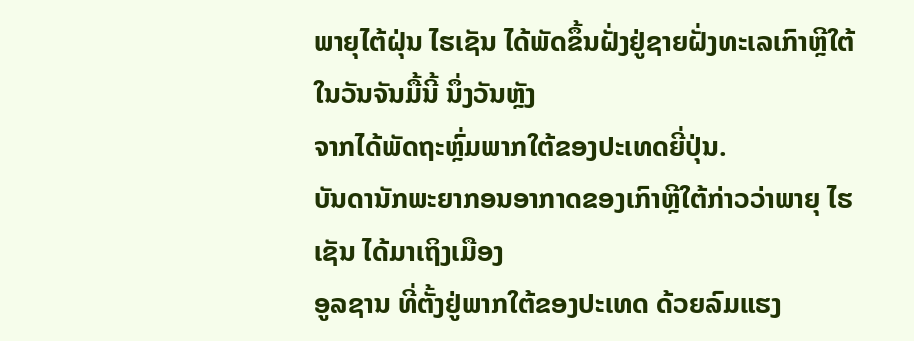ພາຍຸໄຕ້ຝຸ່ນ ໄຮເຊັນ ໄດ້ພັດຂຶ້ນຝັ່ງຢູ່ຊາຍຝັ່ງທະເລເກົາຫຼີໃຕ້ ໃນວັນຈັນມື້ນີ້ ນຶ່ງວັນຫຼັງ
ຈາກໄດ້ພັດຖະຫຼົ່ມພາກໃຕ້ຂອງປະເທດຍີ່ປຸ່ນ.
ບັນດານັກພະຍາກອນອາກາດຂອງເກົາຫຼີໃຕ້ກ່າວວ່າພາຍຸ ໄຮເຊັນ ໄດ້ມາເຖິງເມືອງ
ອູລຊານ ທີ່ຕັ້ງຢູ່ພາກໃຕ້ຂອງປະເທດ ດ້ວຍລົມແຮງ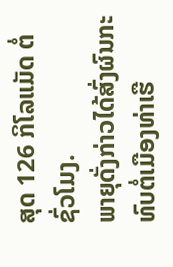ສຸດ 126 ກິໂລແມັດ ຕໍ່ຊົ່ວໂມງ.
ພາຍຸດັ່ງກ່າວໄດ້ສົ່ງຜົນກະທົບຕໍ່ເມືອງທ່າເຮື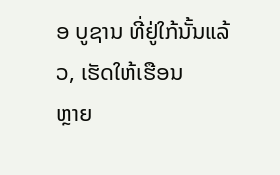ອ ບູຊານ ທີ່ຢູ່ໃກ້ນັ້ນແລ້ວ, ເຮັດໃຫ້ເຮືອນ
ຫຼາຍ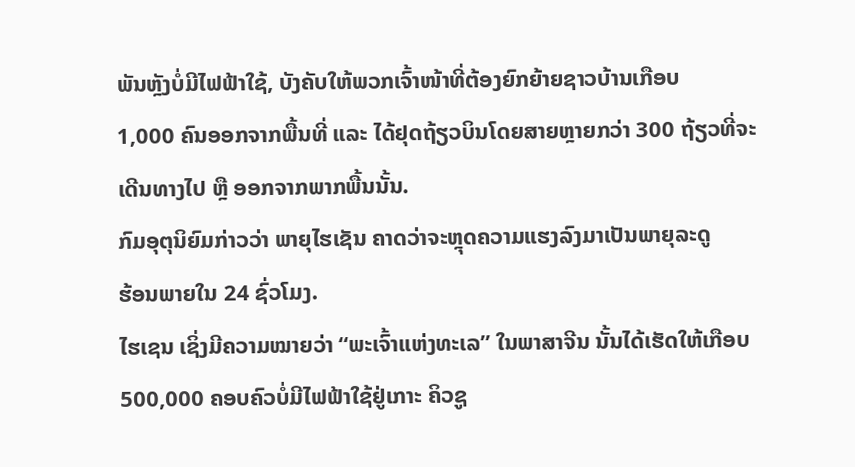ພັນຫຼັງບໍ່ມີໄຟຟ້າໃຊ້, ບັງຄັບໃຫ້ພວກເຈົ້າໜ້າທີ່ຕ້ອງຍົກຍ້າຍຊາວບ້ານເກືອບ
1,000 ຄົນອອກຈາກພື້ນທີ່ ແລະ ໄດ້ຢຸດຖ້ຽວບິນໂດຍສາຍຫຼາຍກວ່າ 300 ຖ້ຽວທີ່ຈະ
ເດີນທາງໄປ ຫຼື ອອກຈາກພາກພື້ນນັ້ນ.
ກົມອຸຕຸນິຍົມກ່າວວ່າ ພາຍຸໄຮເຊັນ ຄາດວ່າຈະຫຼຸດຄວາມແຮງລົງມາເປັນພາຍຸລະດູ
ຮ້ອນພາຍໃນ 24 ຊົ່ວໂມງ.
ໄຮເຊນ ເຊິ່ງມີຄວາມໝາຍວ່າ “ພະເຈົ້າແຫ່ງທະເລ” ໃນພາສາຈີນ ນັ້ນໄດ້ເຮັດໃຫ້ເກືອບ
500,000 ຄອບຄົວບໍ່ມີໄຟຟ້າໃຊ້ຢູ່ເກາະ ຄິວຊູ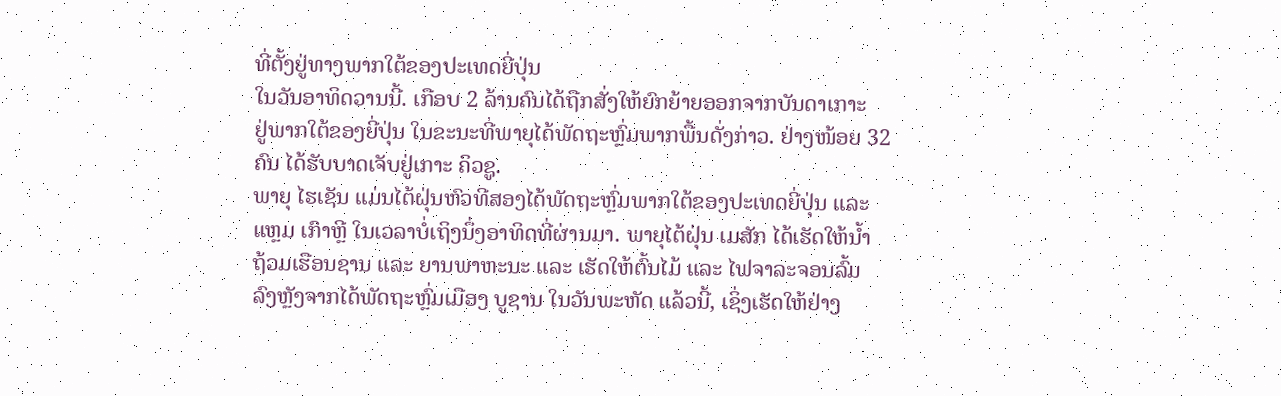ທີ່ຕັ້ງຢູ່ທາງພາກໃຕ້ຂອງປະເທດຍີ່ປຸ່ນ
ໃນວັນອາທິດວານນີ້. ເກືອບ 2 ລ້ານຄົນໄດ້ຖືກສັ່ງໃຫ້ຍົກຍ້າຍອອກຈາກບັນດາເກາະ
ຢູ່ພາກໃຕ້ຂອງຍີ່ປຸ່ນ ໃນຂະນະທີ່ພາຍຸໄດ້ພັດຖະຫຼົ່ມພາກພື້ນດັ່ງກ່າວ. ຢ່າງໜ້ອຍ 32
ຄົນ ໄດ້ຮັບບາດເຈັບຢູ່ເກາະ ຄິວຊູ.
ພາຍຸ ໄຮເຊັນ ແມ່ນໄຕ້ຝຸ່ນຫົວທີສອງໄດ້ພັດຖະຫຼົ່ມພາກໃຕ້ຂອງປະເທດຍີ່ປຸ່ນ ແລະ
ແຫຼມ ເກົາຫຼີ ໃນເວລາບໍ່ເຖິງນຶ່ງອາທິດທີ່ຜ່ານມາ. ພາຍຸໄຕ້ຝຸ່ນ ເມສັກ ໄດ້ເຮັດໃຫ້ນໍ້າ
ຖ້ວມເຮືອນຊານ ແລະ ຍານພາຫະນະ ແລະ ເຮັດໃຫ້ຕົ້ນໄມ້ ແລະ ໄຟຈາລະຈອນລົ້ມ
ລົງຫຼັງຈາກໄດ້ພັດຖະຫຼົ່ມເມືອງ ບູຊານ ໃນວັນພະຫັດ ແລ້ວນີ້, ເຊິ່ງເຮັດໃຫ້ຢ່າງ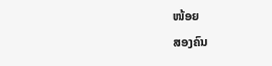ໜ້ອຍ
ສອງຄົນ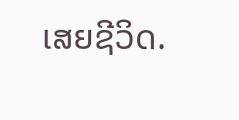ເສຍຊີວິດ.